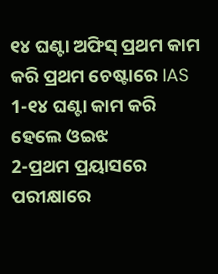୧୪ ଘଣ୍ଟା ଅଫିସ୍ ପ୍ରଥମ କାମ କରି ପ୍ରଥମ ଚେଷ୍ଟାରେ IAS
1-୧୪ ଘଣ୍ଟା କାମ କରି ହେଲେ ଓଇଝ
2-ପ୍ରଥମ ପ୍ରୟାସରେ ପରୀକ୍ଷାରେ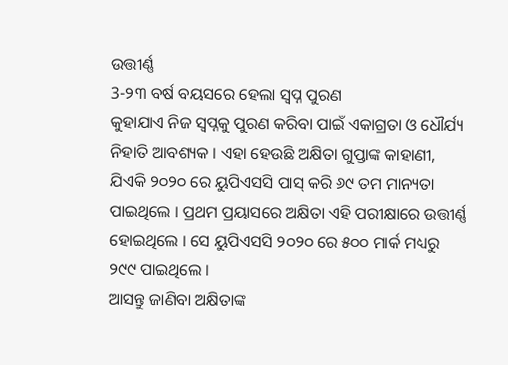ଉତ୍ତୀର୍ଣ୍ଣ
3-୨୩ ବର୍ଷ ବୟସରେ ହେଲା ସ୍ୱପ୍ନ ପୁରଣ
କୁହାଯାଏ ନିଜ ସ୍ୱପ୍ନକୁ ପୁରଣ କରିବା ପାଇଁ ଏକାଗ୍ରତା ଓ ଧୌର୍ଯ୍ୟ ନିହାତି ଆବଶ୍ୟକ । ଏହା ହେଉଛି ଅକ୍ଷିତା ଗୁପ୍ତାଙ୍କ କାହାଣୀ, ଯିଏକି ୨୦୨୦ ରେ ୟୁପିଏସସି ପାସ୍ କରି ୬୯ ତମ ମାନ୍ୟତା ପାଇଥିଲେ । ପ୍ରଥମ ପ୍ରୟାସରେ ଅକ୍ଷିତା ଏହି ପରୀକ୍ଷାରେ ଉତ୍ତୀର୍ଣ୍ଣ ହୋଇଥିଲେ । ସେ ୟୁପିଏସସି ୨୦୨୦ ରେ ୫୦୦ ମାର୍କ ମଧ୍ୟରୁ ୨୯୯ ପାଇଥିଲେ ।
ଆସନ୍ତୁ ଜାଣିବା ଅକ୍ଷିତାଙ୍କ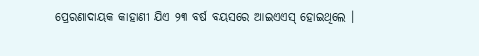ପ୍ରେରଣାଦାୟକ କାହାଣୀ ଯିଏ ୨୩ ବର୍ଷ ବୟସରେ ଆଇଏଏସ୍ ହୋଇଥିଲେ ।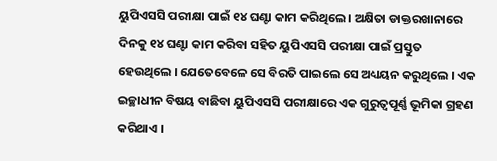ୟୁପିଏସସି ପରୀକ୍ଷା ପାଇଁ ୧୪ ଘଣ୍ଟା କାମ କରିଥିଲେ । ଅକ୍ଷିତା ଡାକ୍ତରଖାନାରେ ଦିନକୁ ୧୪ ଘଣ୍ଟା କାମ କରିବା ସହିତ ୟୁପିଏସସି ପରୀକ୍ଷା ପାଇଁ ପ୍ରସ୍ତୁତ ହେଉଥିଲେ । ଯେତେବେଳେ ସେ ବିରତି ପାଇଲେ ସେ ଅଧ୍ୟୟନ କରୁଥିଲେ । ଏକ ଇଚ୍ଛାଧୀନ ବିଷୟ ବାଛିବା ୟୁପିଏସସି ପରୀକ୍ଷାରେ ଏକ ଗୁରୁତ୍ୱପୂର୍ଣ୍ଣ ଭୂମିକା ଗ୍ରହଣ କରିଥାଏ ।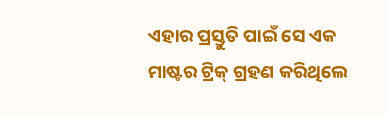ଏହାର ପ୍ରସ୍ତୁତି ପାଇଁ ସେ ଏକ ମାଷ୍ଟର ଟ୍ରିକ୍ ଗ୍ରହଣ କରିଥିଲେ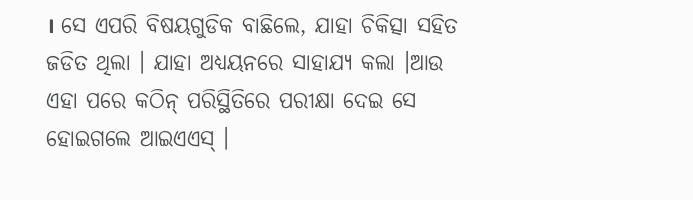। ସେ ଏପରି ବିଷୟଗୁଡିକ ବାଛିଲେ, ଯାହା ଚିକିତ୍ସା ସହିତ ଜଡିତ ଥିଲା । ଯାହା ଅଧ୍ୟୟନରେ ସାହାଯ୍ୟ କଲା ।ଆଉ ଏହା ପରେ କଠିନ୍ ପରିସ୍ଥିତିରେ ପରୀକ୍ଷା ଦେଇ ସେ ହୋଇଗଲେ ଆଇଏଏସ୍ ।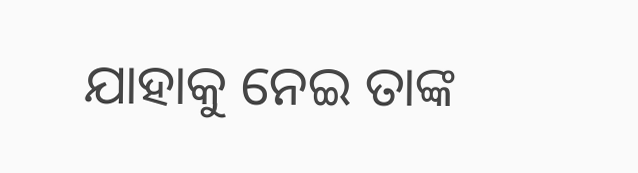ଯାହାକୁ ନେଇ ତାଙ୍କ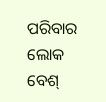ପରିବାର ଲୋକ ବେଶ୍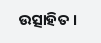ଉତ୍ସାହିତ ।